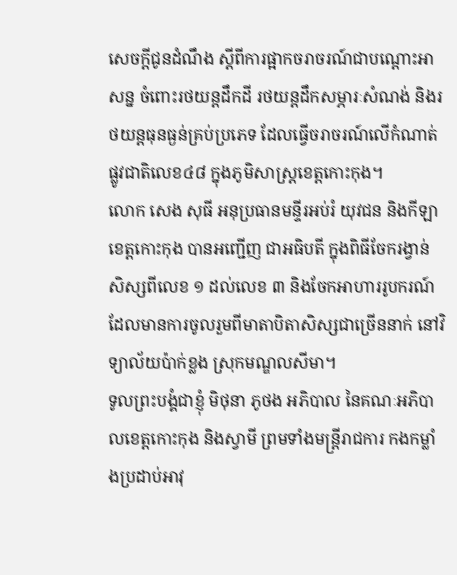សេចក្តីជូនដំណឹង ស្ដីពីការផ្អាកចរាចរណ៍ជាបណ្ដោះអាសន្ន ចំពោះរថយន្តដឹកដី រថយន្តដឹកសម្ភារៈសំណង់ និងរថយន្តធុនធ្ងន់គ្រប់ប្រភេទ ដែលធ្វើចរាចរណ៍លើកំណាត់ផ្លូវជាតិលេខ៤៨ ក្នុងភូមិសាស្ត្រខេត្តកោះកុង។
លោក សេង សុធី អនុប្រធានមន្ទីរអប់រំ យុវជន និងកីឡាខេត្តកោះកុង បានអញ្ជើញ ជាអធិបតី ក្នុងពិធីចែករង្វាន់ សិស្សពីលេខ ១ ដល់លេខ ៣ និងចែកអាហាររូបករណ៍ ដែលមានការចូលរួមពីមាតាបិតាសិស្សជាច្រើននាក់ នៅវិទ្យាល័យប៉ាក់ខ្លង ស្រុកមណ្ឌលសីមា។
ទូលព្រះបង្គំជាខ្ញុំ មិថុនា ភូថង អភិបាល នៃគណៈអភិបាលខេត្តកោះកុង និងស្វាមី ព្រមទាំងមន្រ្តីរាជការ កងកម្លាំងប្រដាប់អាវុ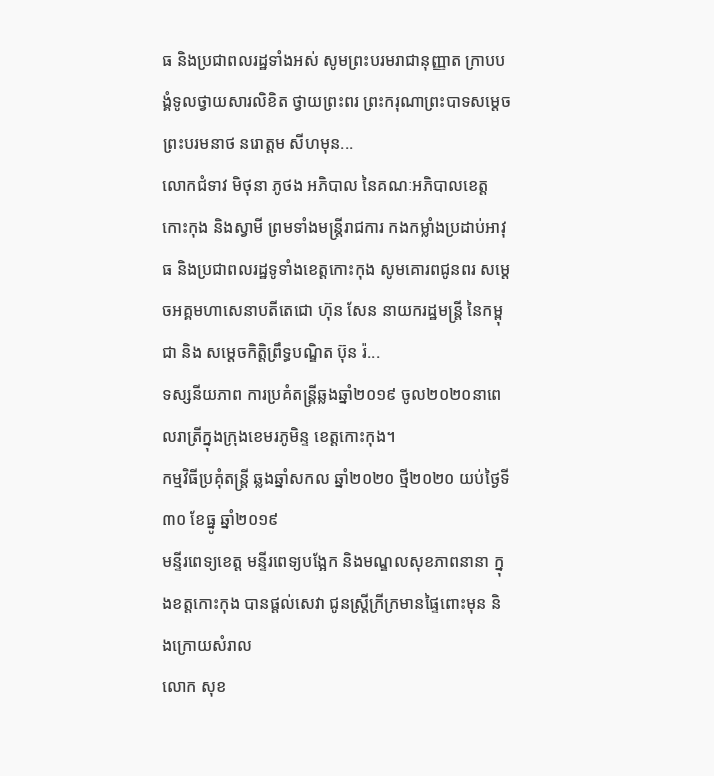ធ និងប្រជាពលរដ្ឋទាំងអស់ សូមព្រះបរមរាជានុញ្ញាត ក្រាបបង្គំទូលថ្វាយសារលិខិត ថ្វាយព្រះពរ ព្រះករុណាព្រះបាទសម្តេចព្រះបរមនាថ នរោត្តម សីហមុន...
លោកជំទាវ មិថុនា ភូថង អភិបាល នៃគណៈអភិបាលខេត្តកោះកុង និងស្វាមី ព្រមទាំងមន្រ្តីរាជការ កងកម្លាំងប្រដាប់អាវុធ និងប្រជាពលរដ្ឋទូទាំងខេត្តកោះកុង សូមគោរពជូនពរ សម្ដេចអគ្គមហាសេនាបតីតេជោ ហ៊ុន សែន នាយករដ្ឋមន្ត្រី នៃកម្ពុជា និង សម្តេចកិត្តិព្រឹទ្ធបណ្ឌិត ប៊ុន រ៉...
ទស្សនីយភាព ការប្រគំតន្ត្រីឆ្លងឆ្នាំ២០១៩ ចូល២០២០នាពេលរាត្រីក្នុងក្រុងខេមរភូមិន្ទ ខេត្តកោះកុង។
កម្មវិធីប្រគុំតន្រ្តី ឆ្លងឆ្នាំសកល ឆ្នាំ២០២០ ថ្មី២០២០ យប់ថ្ងៃទី៣០ ខែធ្នូ ឆ្នាំ២០១៩
មន្ទីរពេទ្យខេត្ត មន្ទីរពេទ្យបង្អែក និងមណ្ឌលសុខភាពនានា ក្នុងខត្តកោះកុង បានផ្តល់សេវា ជូនស្ត្រីក្រីក្រមានផ្ទៃពោះមុន និងក្រោយសំរាល
លោក សុខ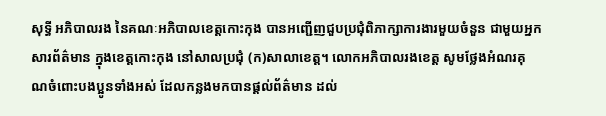សុទ្ធី អភិបាលរង នៃគណៈអភិបាលខេត្តកោះកុង បានអញ្ជើញជួបប្រជុំពិភាក្សាការងារមួយចំនួន ជាមួយអ្នកសារព័ត៌មាន ក្នុងខេត្តកោះកុង នៅសាលប្រជុំ (ក)សាលាខេត្ត។ លោកអភិបាលរងខេត្ត សូមថ្លែងអំណរគុណចំពោះបងប្អូនទាំងអស់ ដែលកន្លងមកបានផ្តល់ព័ត៌មាន ដល់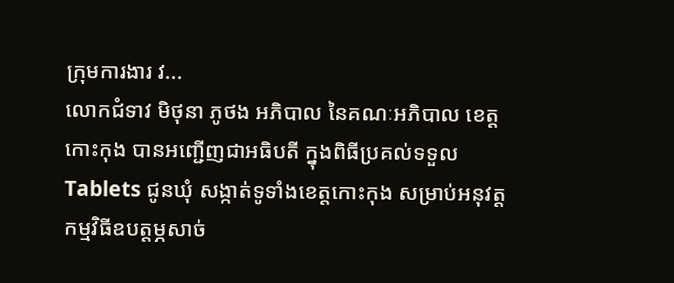ក្រុមការងារ វ...
លោកជំទាវ មិថុនា ភូថង អភិបាល នៃគណៈអភិបាល ខេត្តកោះកុង បានអញ្ជើញជាអធិបតី ក្នុងពិធីប្រគល់ទទួលTablets ជូនឃុំ សង្កាត់ទូទាំងខេត្តកោះកុង សម្រាប់អនុវត្តកម្មវិធីឧបត្តម្ភសាច់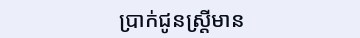ប្រាក់ជូនស្រ្តីមាន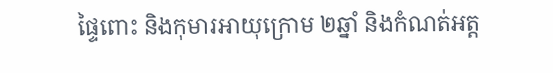ផ្ទៃពោះ និងកុមារអាយុក្រោម ២ឆ្នាំ និងកំណត់អត្ត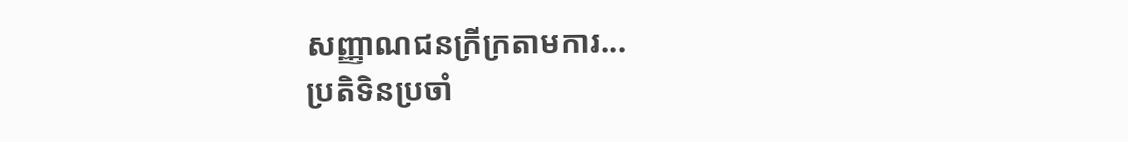សញ្ញាណជនក្រីក្រតាមការ...
ប្រតិទិនប្រចាំ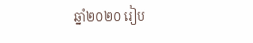ឆ្នាំ២០២០ រៀប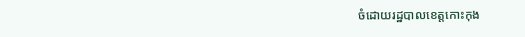ចំដោយរដ្ឋបាលខេត្តកោះកុង